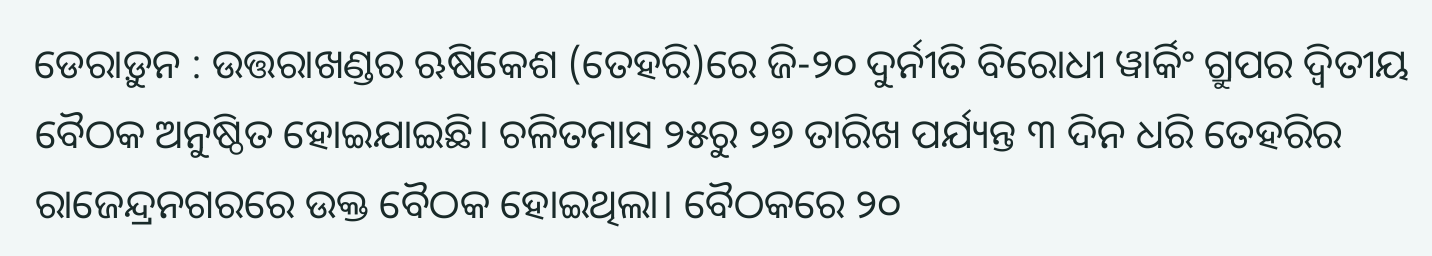ଡେରାଡ଼ୁନ : ଉତ୍ତରାଖଣ୍ଡର ଋଷିକେଶ (ତେହରି)ରେ ଜି-୨୦ ଦୁର୍ନୀତି ବିରୋଧୀ ୱାର୍କିଂ ଗ୍ରୁପର ଦ୍ବିତୀୟ ବୈଠକ ଅନୁଷ୍ଠିତ ହୋଇଯାଇଛି। ଚଳିତମାସ ୨୫ରୁ ୨୭ ତାରିଖ ପର୍ଯ୍ୟନ୍ତ ୩ ଦିନ ଧରି ତେହରିର ରାଜେନ୍ଦ୍ରନଗରରେ ଉକ୍ତ ବୈଠକ ହୋଇଥିଲା। ବୈଠକରେ ୨୦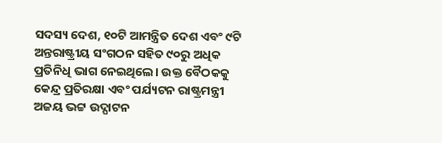ସଦସ୍ୟ ଦେଶ, ୧୦ଟି ଆମନ୍ତ୍ରିତ ଦେଶ ଏବଂ ୯ଟି ଅନ୍ତରାଷ୍ଟ୍ରୀୟ ସଂଗଠନ ସହିତ ୯୦ରୁ ଅଧିକ ପ୍ରତିନିଧି ଭାଗ ନେଇଥିଲେ। ଉକ୍ତ ବୈଠକକୁ କେନ୍ଦ୍ର ପ୍ରତିରକ୍ଷା ଏବଂ ପର୍ଯ୍ୟଟନ ରାଷ୍ଟ୍ରମନ୍ତ୍ରୀ ଅଜୟ ଭଟ୍ଟ ଉଦ୍ଘାଟନ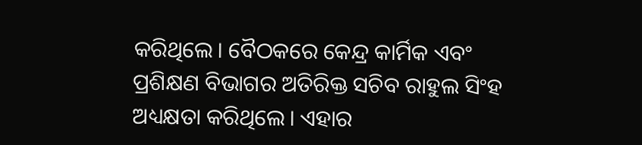କରିଥିଲେ। ବୈଠକରେ କେନ୍ଦ୍ର କାର୍ମିକ ଏବଂ ପ୍ରଶିକ୍ଷଣ ବିଭାଗର ଅତିରିକ୍ତ ସଚିବ ରାହୁଲ ସିଂହ ଅଧ୍ୟକ୍ଷତା କରିଥିଲେ। ଏହାର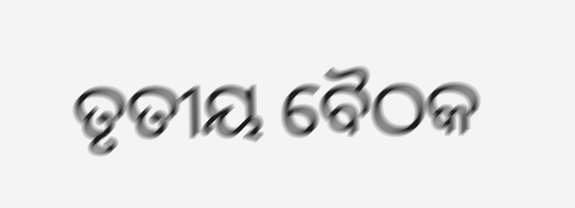ତୃତୀୟ ବୈଠକ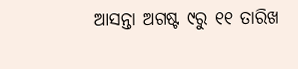ଆସନ୍ତା ଅଗଷ୍ଟ ୯ରୁ ୧୧ ତାରିଖ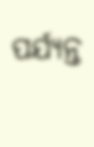ପର୍ଯ୍ୟନ୍ତ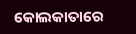କୋଲକାତାରେ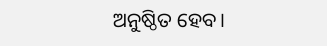ଅନୁଷ୍ଠିତ ହେବ।